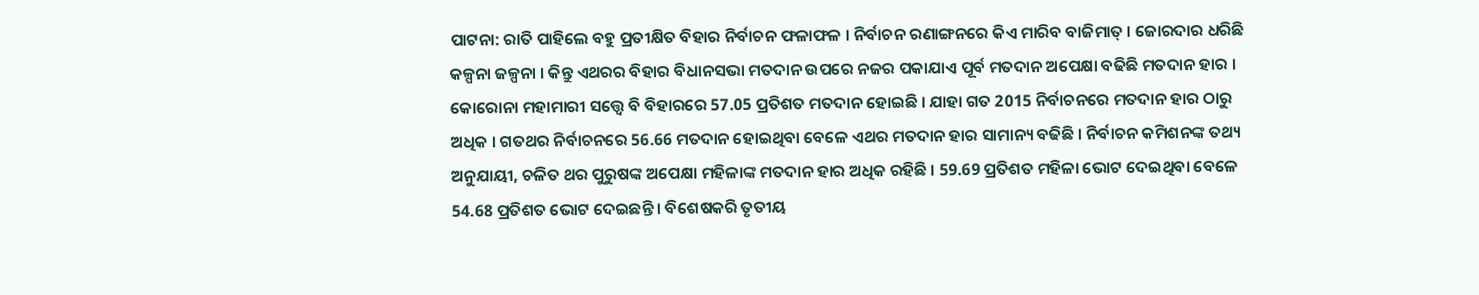ପାଟନା: ରାତି ପାହିଲେ ବହୁ ପ୍ରତୀକ୍ଷିତ ବିହାର ନିର୍ବାଚନ ଫଳାଫଳ । ନିର୍ବାଚନ ରଣାଙ୍ଗନରେ କିଏ ମାରିବ ବାଜିମାତ୍ । ଜୋରଦାର ଧରିଛି କଳ୍ପନା ଜଳ୍ପନା । କିନ୍ତୁ ଏଥରର ବିହାର ବିଧାନସଭା ମତଦାନ ଉପରେ ନଜର ପକାଯାଏ ପୂର୍ବ ମତଦାନ ଅପେକ୍ଷା ବଢିଛି ମତଦାନ ହାର ।
କୋରୋନା ମହାମାରୀ ସତ୍ତ୍ବେ ବି ବିହାରରେ 57.05 ପ୍ରତିଶତ ମତଦାନ ହୋଇଛି । ଯାହା ଗତ 2015 ନିର୍ବାଚନରେ ମତଦାନ ହାର ଠାରୁ ଅଧିକ । ଗତଥର ନିର୍ବାଚନରେ 56.66 ମତଦାନ ହୋଇଥିବା ବେଳେ ଏଥର ମତଦାନ ହାର ସାମାନ୍ୟ ବଢିଛି । ନିର୍ବାଚନ କମିଶନଙ୍କ ତଥ୍ୟ ଅନୁଯାୟୀ, ଚଳିତ ଥର ପୁରୁଷଙ୍କ ଅପେକ୍ଷା ମହିଳାଙ୍କ ମତଦାନ ହାର ଅଧିକ ରହିଛି । 59.69 ପ୍ରତିଶତ ମହିଳା ଭୋଟ ଦେଇଥିବା ବେଳେ 54.68 ପ୍ରତିଶତ ଭୋଟ ଦେଇଛନ୍ତି । ବିଶେଷକରି ତୃତୀୟ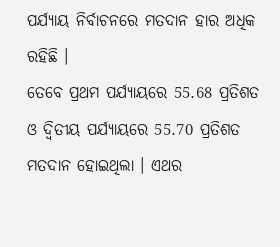ପର୍ଯ୍ୟାୟ ନିର୍ବାଚନରେ ମତଦାନ ହାର ଅଧିକ ରହିଛି ।
ତେବେ ପ୍ରଥମ ପର୍ଯ୍ୟାୟରେ 55.68 ପ୍ରତିଶତ ଓ ଦ୍ବିତୀୟ ପର୍ଯ୍ୟାୟରେ 55.70 ପ୍ରତିଶତ ମତଦାନ ହୋଇଥିଲା । ଏଥର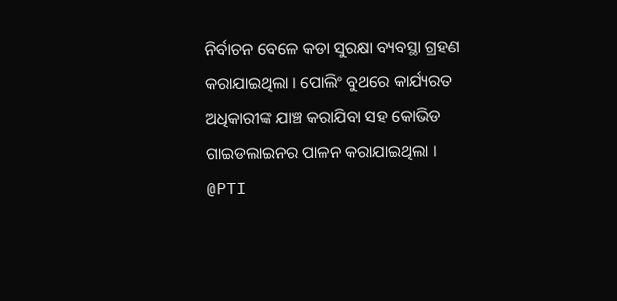ନିର୍ବାଚନ ବେଳେ କଡା ସୁରକ୍ଷା ବ୍ୟବସ୍ଥା ଗ୍ରହଣ କରାଯାଇଥିଲା । ପୋଲିଂ ବୁଥରେ କାର୍ଯ୍ୟରତ ଅଧିକାରୀଙ୍କ ଯାଞ୍ଚ କରାଯିବା ସହ କୋଭିଡ ଗାଇଡଲାଇନର ପାଳନ କରାଯାଇଥିଲା ।
@PTI